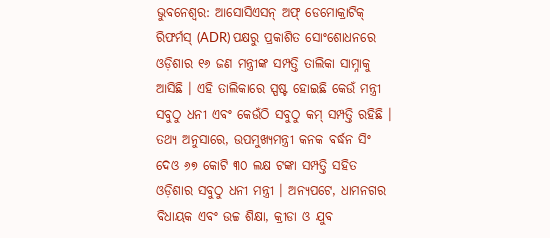ଭୁବନେଶ୍ୱର: ଆସୋସିଏସନ୍ ଅଫ୍ ଡେମୋକ୍ରାଟିକ୍ ରିଫର୍ମସ୍ (ADR) ପକ୍ଷରୁ ପ୍ରକାଶିତ ସୋଂଶୋଧନରେ ଓଡ଼ିଶାର ୧୬ ଜଣ ମନ୍ତ୍ରୀଙ୍କ ସମ୍ପତ୍ତି ତାଲିକା ସାମ୍ନାକୁ ଆସିଛି । ଏହି ତାଲିକାରେ ସ୍ପଷ୍ଟ ହୋଇଛି କେଉଁ ମନ୍ତ୍ରୀ ସବୁଠୁ ଧନୀ ଏବଂ କେଉଁଠି ସବୁଠୁ କମ୍ ସମ୍ପତ୍ତି ରହିଛି ।
ତଥ୍ୟ ଅନୁସାରେ, ଉପମୁଖ୍ୟମନ୍ତ୍ରୀ କନକ ବର୍ଦ୍ଧନ ସିଂ ଦେଓ ୬୭ କୋଟି ୩୦ ଲକ୍ଷ ଟଙ୍କା ସମ୍ପତ୍ତି ସହିତ ଓଡ଼ିଶାର ସବୁଠୁ ଧନୀ ମନ୍ତ୍ରୀ । ଅନ୍ୟପଟେ, ଧାମନଗର ବିଧାୟକ ଏବଂ ଉଚ୍ଚ ଶିକ୍ଷା, କ୍ରୀଡା ଓ ଯୁବ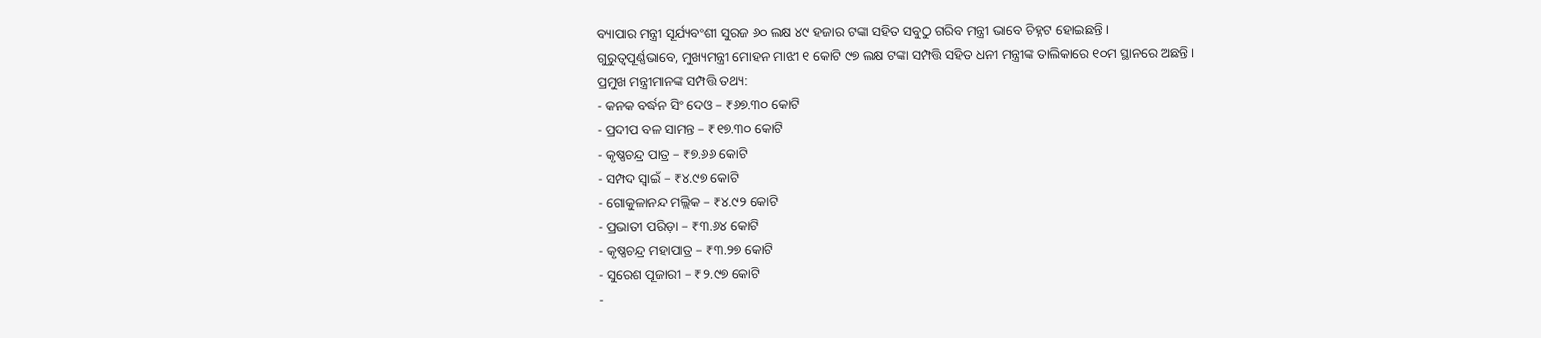ବ୍ୟାପାର ମନ୍ତ୍ରୀ ସୂର୍ଯ୍ୟବଂଶୀ ସୁରଜ ୬୦ ଲକ୍ଷ ୪୯ ହଜାର ଟଙ୍କା ସହିତ ସବୁଠୁ ଗରିବ ମନ୍ତ୍ରୀ ଭାବେ ଚିହ୍ନଟ ହୋଇଛନ୍ତି ।
ଗୁରୁତ୍ୱପୂର୍ଣ୍ଣଭାବେ, ମୁଖ୍ୟମନ୍ତ୍ରୀ ମୋହନ ମାଝୀ ୧ କୋଟି ୯୭ ଲକ୍ଷ ଟଙ୍କା ସମ୍ପତ୍ତି ସହିତ ଧନୀ ମନ୍ତ୍ରୀଙ୍କ ତାଲିକାରେ ୧୦ମ ସ୍ଥାନରେ ଅଛନ୍ତି ।
ପ୍ରମୁଖ ମନ୍ତ୍ରୀମାନଙ୍କ ସମ୍ପତ୍ତି ତଥ୍ୟ:
- କନକ ବର୍ଦ୍ଧନ ସିଂ ଦେଓ – ₹୬୭.୩୦ କୋଟି
- ପ୍ରଦୀପ ବଳ ସାମନ୍ତ – ₹୧୭.୩୦ କୋଟି
- କୃଷ୍ଣଚନ୍ଦ୍ର ପାତ୍ର – ₹୭.୬୬ କୋଟି
- ସମ୍ପଦ ସ୍ୱାଇଁ – ₹୪.୯୭ କୋଟି
- ଗୋକୁଳାନନ୍ଦ ମଲ୍ଲିକ – ₹୪.୯୨ କୋଟି
- ପ୍ରଭାତୀ ପରିଡ଼ା – ₹୩.୬୪ କୋଟି
- କୃଷ୍ଣଚନ୍ଦ୍ର ମହାପାତ୍ର – ₹୩.୨୭ କୋଟି
- ସୁରେଶ ପୂଜାରୀ – ₹୨.୯୭ କୋଟି
-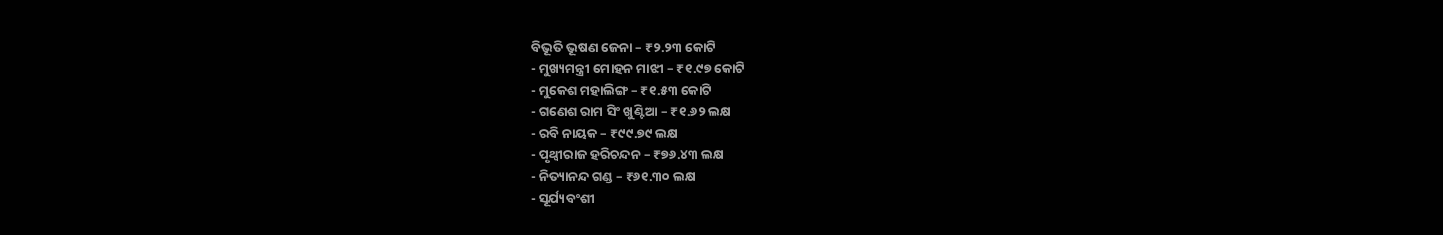ବିଭୂତି ଭୂଷଣ ଜେନା – ₹୨.୨୩ କୋଟି
- ମୁଖ୍ୟମନ୍ତ୍ରୀ ମୋହନ ମାଝୀ – ₹୧.୯୭ କୋଟି
- ମୁକେଶ ମହାଲିଙ୍ଗ – ₹୧.୫୩ କୋଟି
- ଗଣେଶ ରାମ ସିଂ ଖୁଣ୍ଟିଆ – ₹୧.୬୨ ଲକ୍ଷ
- ରବି ନାୟକ – ₹୯୯.୭୯ ଲକ୍ଷ
- ପୃଥ୍ବୀରାଜ ହରିଚନ୍ଦନ – ₹୭୬.୪୩ ଲକ୍ଷ
- ନିତ୍ୟାନନ୍ଦ ଗଣ୍ଡ – ₹୬୧.୩୦ ଲକ୍ଷ
- ସୂର୍ଯ୍ୟବଂଶୀ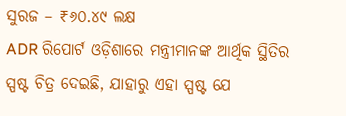ସୁରଜ – ₹୬୦.୪୯ ଲକ୍ଷ
ADR ରିପୋର୍ଟ ଓଡ଼ିଶାରେ ମନ୍ତ୍ରୀମାନଙ୍କ ଆର୍ଥିକ ସ୍ଥିତିର ସ୍ପଷ୍ଟ ଚିତ୍ର ଦେଇଛି, ଯାହାରୁ ଏହା ସ୍ପଷ୍ଟ ଯେ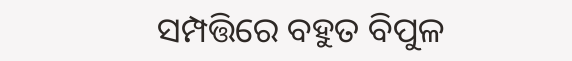ସମ୍ପତ୍ତିରେ ବହୁତ ବିପୁଳ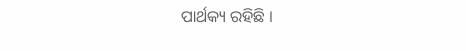ପାର୍ଥକ୍ୟ ରହିଛି ।